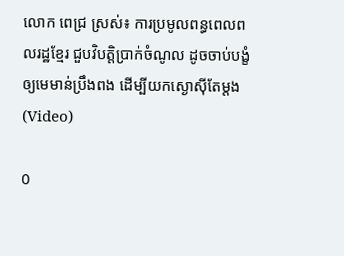លោក ពេជ្រ ស្រស់៖ ការប្រមូលពន្ធពេលពលរដ្ឋខ្មែរ ជួបវិបត្តិប្រាក់ចំណូល ដូចចាប់បង្ខំឲ្យមេមាន់ប្រឹងពង ដើម្បីយកស្ងោស៊ីតែម្តង (Video)

0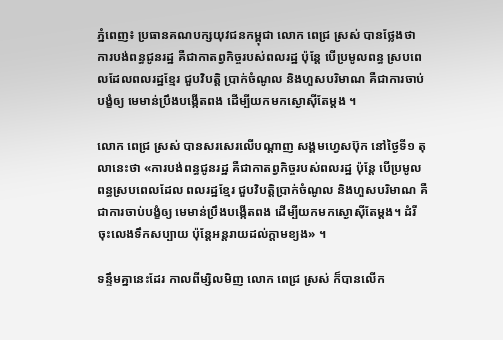ភ្នំពេញ៖ ប្រធានគណបក្សយុវជនកម្ពុជា លោក ពេជ្រ ស្រស់ បានថ្លែងថា ការបង់ពន្ធជូនរដ្ឋ គឺជាកាតព្វកិច្ចរបស់ពលរដ្ឋ ប៉ុន្តែ បើប្រមូលពន្ធ ស្របពេលដែលពលរដ្ឋខ្មែរ ជួបវិបត្តិ ប្រាក់ចំណូល និងហួសបរិមាណ គឺជាការចាប់បង្ខំឲ្យ មេមាន់ប្រឹងបង្កើតពង ដើម្បីយកមកស្ងោស៊ីតែម្តង ។

លោក ពេជ្រ ស្រស់ បានសរសេរលើបណ្ដាញ សង្គមហ្វេសប៊ុក នៅថ្ងៃទី១ តុលានេះថា «ការបង់ពន្ធជូនរដ្ឋ គឺជាកាតព្វកិច្ចរបស់ពលរដ្ឋ ប៉ុន្តែ បើប្រមូលពន្ធស្របពេលដែល ពលរដ្ឋខ្មែរ ជួបវិបត្តិប្រាក់ចំណូល និងហួសបរិមាណ គឺជាការចាប់បង្ខំឲ្យ មេមាន់ប្រឹងបង្កើតពង ដើម្បីយកមកស្ងោស៊ីតែម្តង។ ដំរីចុះលេងទឹកសប្បាយ ប៉ុន្តែអន្តរាយដល់ក្តាមខ្យង» ។

ទន្ទឹមគ្នានេះដែរ កាលពីម្សិលមិញ លោក ពេជ្រ ស្រស់ ក៏បានលើក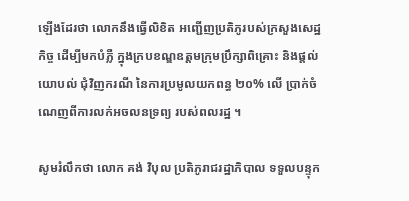ឡើងដែរថា លោកនឹងធ្វើលិខិត អញ្ជើញប្រតិភូរបស់ក្រសួងសេដ្ឋកិច្ច ដើម្បីមកបំភ្លឺ ក្នុងក្របខណ្ឌឧត្តមក្រុមប្រឹក្សាពិគ្រោះ និងផ្តល់យោបល់ ជុំវិញករណី នៃការប្រមូលយកពន្ធ ២០% លើ ប្រាក់ចំណេញពីការលក់អចលនទ្រព្យ របស់ពលរដ្ឋ ។

សូមរំលឹកថា លោក គង់ វិបុល ប្រតិភូរាជរដ្ឋាភិបាល ទទួលបន្ទុក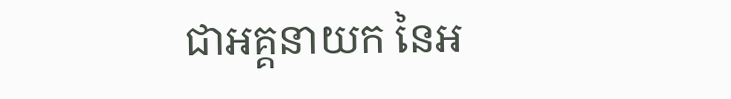ជាអគ្គនាយក នៃអ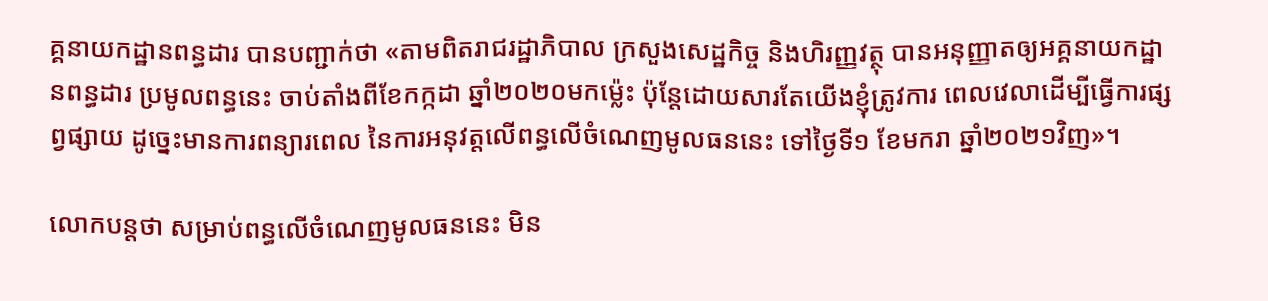គ្គនាយកដ្ឋានពន្ធដារ បានបញ្ជាក់ថា «តាមពិតរាជរដ្ឋាភិបាល ក្រសួងសេដ្ឋកិច្ច និងហិរញ្ញវត្ថុ បានអនុញ្ញាតឲ្យអគ្គនាយកដ្ឋានពន្ធដារ ប្រមូលពន្ធនេះ ចាប់តាំងពីខែកក្កដា ឆ្នាំ២០២០មកម្ល៉េះ ប៉ុន្តែដោយសារតែយើងខ្ញុំត្រូវការ ពេលវេលាដើម្បីធ្វើការផ្សព្វផ្សាយ ដូច្នេះមានការពន្យារពេល នៃការអនុវត្តលើពន្ធលើចំណេញមូលធននេះ ទៅថ្ងៃទី១ ខែមករា ឆ្នាំ២០២១វិញ»។

លោកបន្តថា សម្រាប់ពន្ធលើចំណេញមូលធននេះ មិន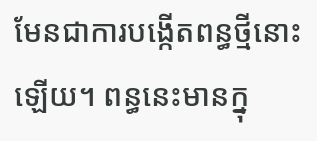មែនជាការបង្កើតពន្ធថ្មីនោះឡើយ។ ពន្ធនេះមានក្នុ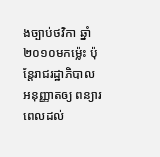ងច្បាប់ថវិកា ឆ្នាំ២០១០មកម្ល៉េះ ប៉ុន្តែរាជរដ្ឋាភិបាលអនុញ្ញាតឲ្យ ពន្យារពេលដល់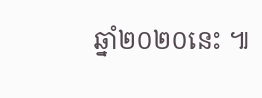ឆ្នាំ២០២០នេះ ៕